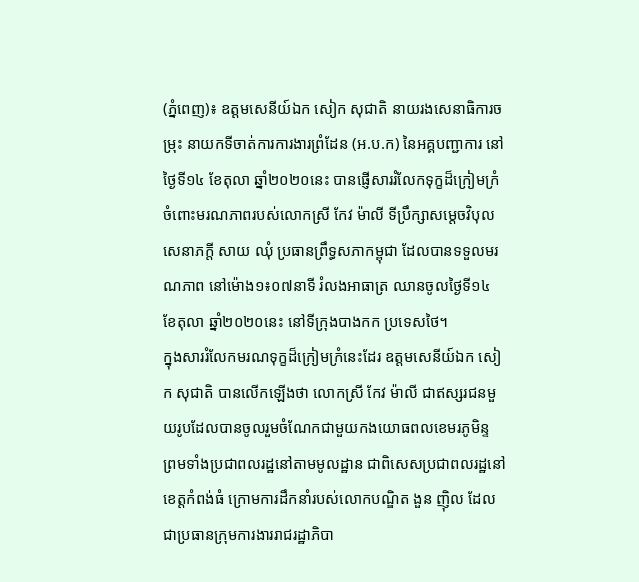(ភ្នំពេញ)៖ ឧត្តមសេនីយ៍ឯក សៀក សុជាតិ នាយរងសេនាធិការចម្រុះ នាយកទីចាត់ការការងារព្រំដែន (អ.ប.ក) នៃអគ្គបញ្ជាការ នៅថ្ងៃទី១៤ ខែតុលា ឆ្នាំ២០២០នេះ បានផ្ញើសាររំលែកទុក្ខដ៏ក្រៀមក្រំចំពោះមរណភាពរបស់លោកស្រី កែវ ម៉ាលី ទីប្រឹក្សាសម្តេចវិបុលសេនាភក្តី សាយ ឈុំ ប្រធានព្រឹទ្ធសភាកម្ពុជា ដែលបានទទួលមរណភាព នៅម៉ោង១៖០៧នាទី រំលងអាធាត្រ ឈានចូលថ្ងៃទី១៤ ខែតុលា ឆ្នាំ២០២០នេះ នៅទីក្រុងបាងកក ប្រទេសថៃ។
ក្នុងសាររំលែកមរណទុក្ខដ៏ក្រៀមក្រំនេះដែរ ឧត្តមសេនីយ៍ឯក សៀក សុជាតិ បានលើកឡើងថា លោកស្រី កែវ ម៉ាលី ជាឥស្សរជនមួយរូបដែលបានចូលរួមចំណែកជាមួយកងយោធពលខេមរភូមិន្ទ ព្រមទាំងប្រជាពលរដ្ឋនៅតាមមូលដ្ឋាន ជាពិសេសប្រជាពលរដ្ឋនៅខេត្តកំពង់ធំ ក្រោមការដឹកនាំរបស់លោកបណ្ឌិត ងួន ញ៉ិល ដែលជាប្រធានក្រុមការងាររាជរដ្ឋាភិបា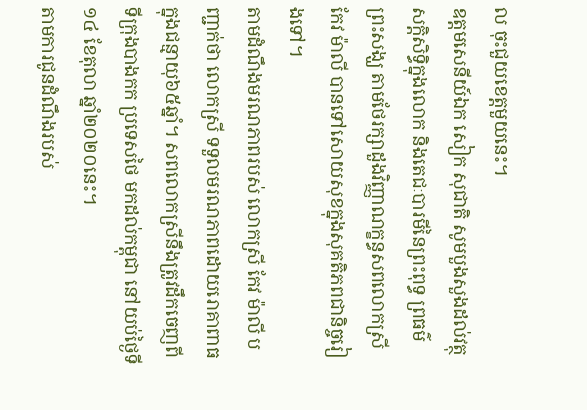ល ចុះជួយខេត្តមួយនេះ។
ឧត្តមសេនីយ៍ឯក សៀក សុជាតិ សូមបួងសួងដល់វត្ថុសក្តិសិទ្ធិក្នុងលោក និងតេជៈបារមីនៃព្រះពុទ្ធ ព្រធម៌ ព្រះសង្ឃ តាមថែរក្សាដួងវិញ្ញាណក្ខន្ធសពលោកស្រី កែវ ម៉ាលី បានទៅសោយសុខក្នុងសុគតិភពជានិច្ចរៀងទៅ។
តាមដំណឹងមរណភាពរបស់ លោកស្រី កែវ ម៉ាលី បញ្ជាក់ថា លោកស្រី ទទួលមរណភាពដោយរោគាពាធ ក្នុងជន្មាយុ៦៥ឆ្នាំ។ សពលោកស្រីនឹងត្រូវដឹកចេញពីទីក្រុងបាងកក ប្រទេសថៃ មកដល់កម្ពុជា នៅយប់ថ្ងៃទី១៤ ខែតុលា ឆ្នាំ២០២០នេះ។
តាមការជូនដំណឹងរបស់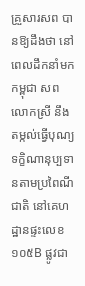គ្រួសារសព បានឱ្យដឹងថា នៅពេលដឹកនាំមកកម្ពុជា សពលោកស្រី នឹងតម្កល់ធ្វើបុណ្យទក្ខិណានុប្បទានតាមប្រពៃណីជាតិ នៅគេហដ្ឋានផ្ទះលេខ១០៥B ផ្លូវជា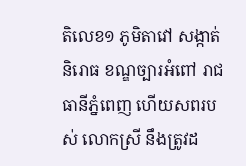តិលេខ១ ភូមិតាវៅ សង្កាត់និរោធ ខណ្ឌច្បារអំពៅ រាជធានីភ្នំពេញ ហើយសពរបស់ លោកស្រី នឹងត្រូវដ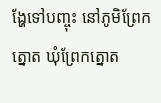ង្ហែទៅបញ្ចុះ នៅភូមិព្រែកត្នោត ឃុំព្រែកត្នោត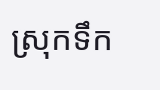ស្រុកទឹក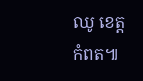ឈូ ខេត្តកំពត៕